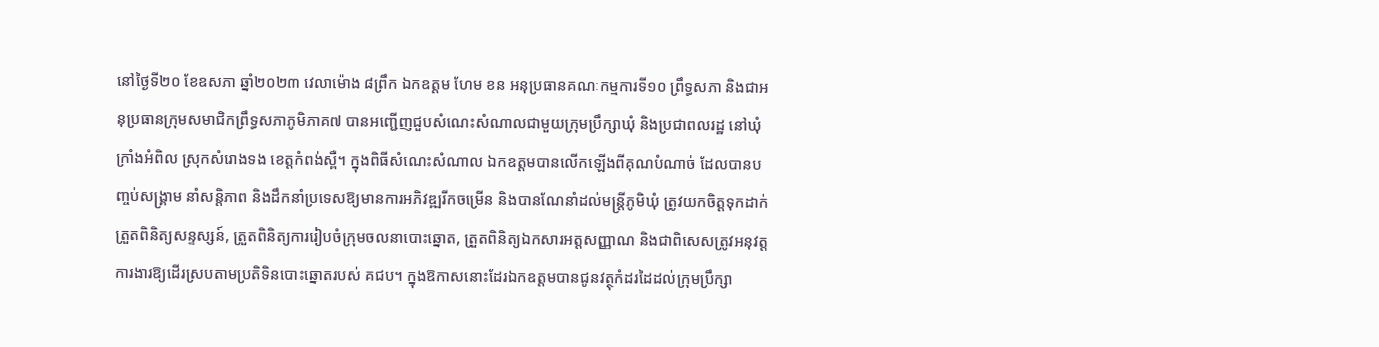នៅថ្ងៃទី២០ ខែឧសភា ឆ្នាំ២០២៣ វេលាម៉ោង ៨ព្រឹក ឯកឧត្តម ហែម ខន អនុប្រធានគណៈកម្មការទី១០ ព្រឹទ្ធសភា និងជាអនុប្រធានក្រុមសមាជិកព្រឹទ្ធសភាភូមិភាគ៧ បានអញ្ជើញជួបសំណេះសំណាលជាមួយក្រុមប្រឹក្សាឃុំ និងប្រជាពលរដ្ឋ នៅឃុំក្រាំងអំពិល ស្រុកសំរោងទង ខេត្តកំពង់ស្ពឺ។ ក្នុងពិធីសំណេះសំណាល ឯកឧត្តមបានលើកឡើងពីគុណបំណាច់ ដែលបានបញ្ចប់សង្រ្គាម នាំសន្តិភាព និងដឹកនាំប្រទេសឱ្យមានការអភិវឌ្ឍរីកចម្រេីន និងបានណែនាំដល់មន្រ្តីភូមិឃុំ ត្រូវយកចិត្តទុកដាក់ត្រួតពិនិត្យសន្ទស្សន៍, ត្រួតពិនិត្យការរៀបចំក្រុមចលនាបោះឆ្នោត, ត្រួតពិនិត្យឯកសារអត្តសញ្ញាណ និងជាពិសេសត្រូវអនុវត្តការងារឱ្យដើរស្របតាមប្រតិទិនបោះឆ្នោតរបស់ គជប។ ក្នុងឱកាសនោះដែរឯកឧត្តមបានជូនវត្ថុកំដរដៃដល់ក្រុមប្រឹក្សា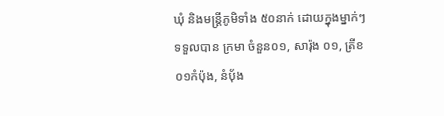ឃុំ និងមន្រ្តីភូមិទាំង ៥០នាក់ ដោយក្នុងម្នាក់ៗទទួលបាន ក្រមា ចំនួន០១, សារ៉ុង ០១, ត្រីខ ០១កំប៉ុង, នំបុ័ង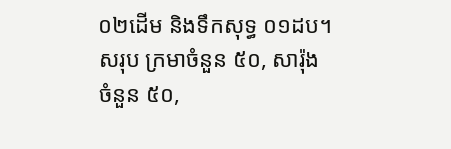០២ដើម និងទឹកសុទ្ធ ០១ដប។ សរុប ក្រមាចំនួន ៥០, សារ៉ុងចំនួន ៥០,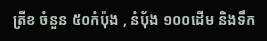ត្រីខ ចំនួន ៥០កំប៉ុង , នំបុ័ង ១០០ដើម និងទឹក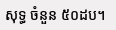សុទ្ធ ចំនួន ៥០ដប។